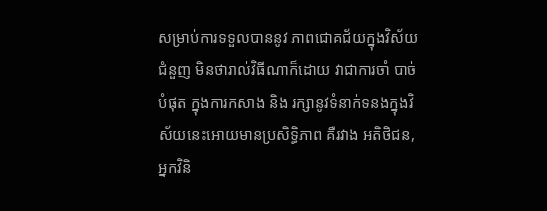សម្រាប់ការទទួលបាននូវ ភាពជោគជ័យក្នុងវិស័យជំនួញ មិនថារាល់វិធីណាក៏ដោយ វាជាការចាំ បាច់បំផុត ក្នុងការកសាង និង រក្សានូវទំនាក់ទនងក្នុងវិស័យនេះអោយមានប្រសិទ្ធិភាព គឺរវាង អតិថិជន, អ្នកវិនិ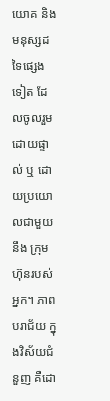យោគ និង មនុស្សដទៃផ្សេងទៀត ដែលចូលរួមដោយផ្ទាល់ ឬ ដោយប្រយោលជាមួយនឹង ក្រុមហ៊ុនរបស់អ្នក។ ភាពបរាជ័យ ក្នុងវិស័យជំនួញ គឺដោ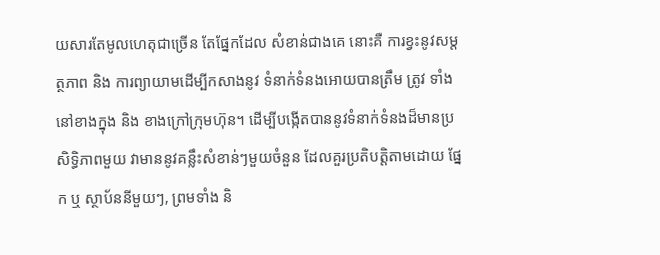យសារតែមូលហេតុជាច្រើន តែផ្នែកដែល សំខាន់ជាងគេ នោះគឺ ការខ្វះនូវសម្តត្ថភាព និង ការព្យាយាមដើម្បីកសាងនូវ ទំនាក់ទំនងអោយបានត្រឹម ត្រូវ ទាំងនៅខាងក្នុង និង ខាងក្រៅក្រុមហ៊ុន។ ដើម្បីបង្កើតបាននូវទំនាក់ទំនងដ៏មានប្រសិទ្ធិភាពមួយ វាមាននូវគន្លឹះសំខាន់ៗមួយចំនួន ដែលគួរប្រតិបត្តិតាមដោយ ផ្នែក ឬ ស្ថាប័ននីមួយៗ, ព្រមទាំង និ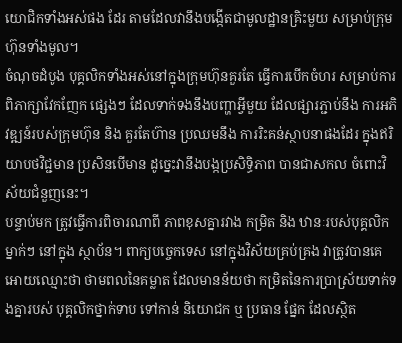យោជិកទាំងអស់ផង ដែរ តាមដែលវានឹងបង្កើតជាមូលដ្ឋានគ្រិះមួយ សម្រាប់ក្រុមហ៊ុនទាំងមូល។
ចំណុចដំបូង បុគ្គលិកទាំងអស់នៅក្នុងក្រុមហ៊ុនគួរតែ ធ្វើការបើកចំហរ សម្រាប់ការពិភាក្សាវែកញែក ផ្សេងៗ ដែលទាក់ទងនឹងបញ្ហាអ្វីមួយ ដែលផ្សារភ្ជាប់នឹង ការអភិវឌ្ឍន៍របស់ក្រុមហ៊ុន និង គួរតែហ៊ាន ប្រឈមនឹង ការរិះគន់ស្ថាបនាផងដែរ ក្នុងឥរិយាបថវិជ្ជមាន ប្រសិនបើមាន ដូច្នេះវានឹងបង្កប្រសិទ្ធិភាព បានជាសកល ចំពោះវិស័យជំនួញនេះ។
បន្ទាប់មក ត្រូវធ្វើការពិចារណាពី ភាពខុសគ្នារវាង កម្រិត និង ឋានៈរបស់បុគ្គលិកម្នាក់ៗ នៅក្នុង ស្ថាប័ន។ ពាក្យបច្ចេកទេស នៅក្នុងវិស័យគ្រប់គ្រង វាត្រូវបានគេអោយឈ្មោះថា ថាមពលនៃគម្លាត ដែលមានន័យថា កម្រិតនៃការប្រាស្រ័យទាក់ទងគ្នារបស់ បុគ្គលិកថ្នាក់ទាប ទៅកាន់ និយោជក ឬ ប្រធាន ផ្នែក ដែលស្ថិត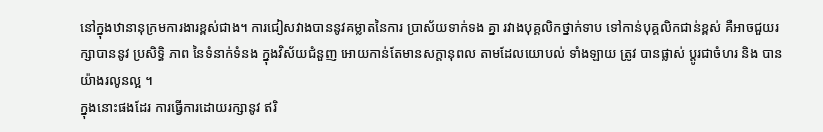នៅក្នុងឋានានុក្រមការងារខ្ពស់ជាង។ ការជៀសវាងបាននូវគម្លាតនៃការ ប្រាស័យទាក់ទង គ្នា រវាងបុគ្គលិកថ្នាក់ទាប ទៅកាន់បុគ្គលិកជាន់ខ្ពស់ គឺអាចជួយរក្សាបាននូវ ប្រសិទ្ធិ ភាព នៃទំនាក់ទំនង ក្នុងវិស័យជំនួញ អោយកាន់តែមានសក្តានុពល តាមដែលយោបល់ ទាំងឡាយ ត្រូវ បានផ្លាស់ ប្តូរជាចំហរ និង បានយ៉ាងរលូនល្អ ។
ក្នុងនោះផងដែរ ការធ្វើការដោយរក្សានូវ ឥរិ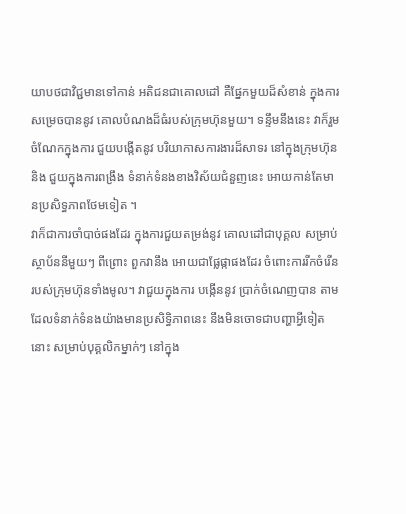យាបថជាវិជ្ជមានទៅកាន់ អតិជនជាគោលដៅ គឺផ្នែកមួយដ៏សំខាន់ ក្នុងការសម្រេចបាននូវ គោលបំណងដ៏ធំរបស់ក្រុមហ៊ុនមួយ។ ទន្ទឹមនឹងនេះ វាក៏រួម ចំណែកក្នុងការ ជួយបង្កើតនូវ បរិយាកាសការងារដ៏សាទរ នៅក្នុងក្រុមហ៊ុន និង ជួយក្នុងការពង្រឹង ទំនាក់ទំនងខាងវិស័យជំនួញនេះ អោយកាន់តែមានប្រសិទ្ធភាពថែមទៀត ។
វាក៏ជាការចាំបាច់ផងដែរ ក្នុងការជួយតម្រង់នូវ គោលដៅជាបុគ្គល សម្រាប់ស្ថាប័ននីមួយៗ ពីព្រោះ ពួកវានឹង អោយជាផ្លែផ្កាផងដែរ ចំពោះការរីកចំរើនរបស់ក្រុមហ៊ុនទាំងមូល។ វាជួយក្នុងការ បង្កើននូវ ប្រាក់ចំណេញបាន តាមដែលទំនាក់ទំនងយ៉ាងមានប្រសិទ្ធិភាពនេះ នឹងមិនចោទជាបញ្ហាអ្វីទៀតនោះ សម្រាប់បុគ្គលិកម្នាក់ៗ នៅក្នុង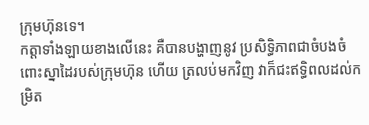ក្រុមហ៊ុនទេ។
កត្តាទាំងឡាយខាងលើនេះ គឺបានបង្ហាញនូវ ប្រសិទ្ធិភាពជាចំបងចំពោះស្នាដៃរបស់ក្រុមហ៊ុន ហើយ ត្រលប់មកវិញ វាក៏ជះឥទ្ធិពលដល់កម្រិត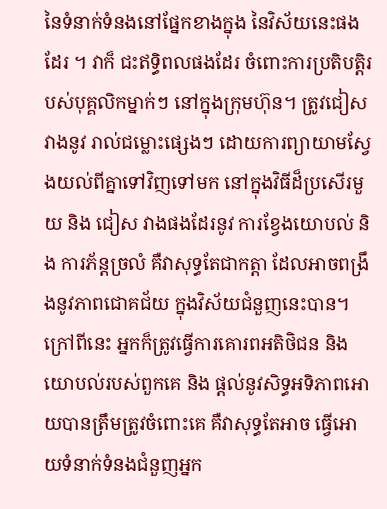នៃទំនាក់ទំនងនៅផ្នែកខាងក្នុង នៃវិស័យនេះផងដែរ ។ វាក៏ ជះឥទ្ធិពលផងដែរ ចំពោះការប្រតិបត្តិរបស់បុគ្គលិកម្នាក់ៗ នៅក្នុងក្រុមហ៊ុន។ ត្រូវជៀសវាងនូវ រាល់ជម្លោះផ្សេងៗ ដោយការព្យាយាមស្វែងយល់ពីគ្នាទៅវិញទៅមក នៅក្នុងវិធីដ៏ប្រសើរមួយ និង ជៀស វាងផងដែរនូវ ការខ្វែងយោបល់ និង ការភ័ន្តច្រលំ គឺវាសុទ្ធតែជាកត្តា ដែលអាចពង្រឹងនូវភាពជោគជ័យ ក្នុងវិស័យជំនួញនេះបាន។ ក្រៅពីនេះ អ្នកក៏ត្រូវធ្វើការគោរពអតិថិជន និង យោបល់របស់ពួកគេ និង ផ្តល់នូវសិទ្ធអទិភាពអោយបានត្រឹមត្រូវចំពោះគេ គឺវាសុទ្ធតែអាច ធ្វើអោយទំនាក់ទំនងជំនួញអ្នក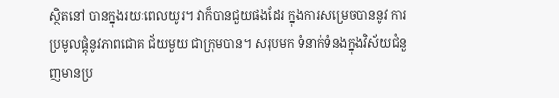សិ្ថតនៅ បានក្នុងរយៈពេលយូរ។ វាក៏បានជួយផងដែរ ក្នុងការសម្រេចបាននូវ ការប្រមូលផ្តុំនូវភាពជោគ ជ័យមួយ ជាក្រុមបាន។ សរុបមក ទំនាក់ទំនងក្នុងវិស័យជំនួញមានប្រ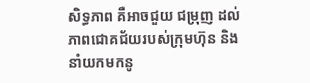សិទ្ធភាព គឺអាចជួយ ជម្រុញ ដល់ភាពជោគជ័យរបស់ក្រុមហ៊ុន និង នាំយកមកនូ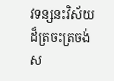វទន្សនះវិស័យដ៏ត្រចះត្រចង់ ស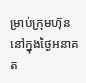ម្រាប់ក្រុមហ៊ុន នៅក្នុងថ្ងៃអនាគត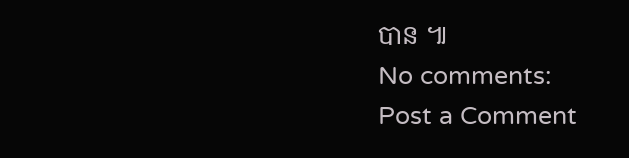បាន ៕
No comments:
Post a Comment